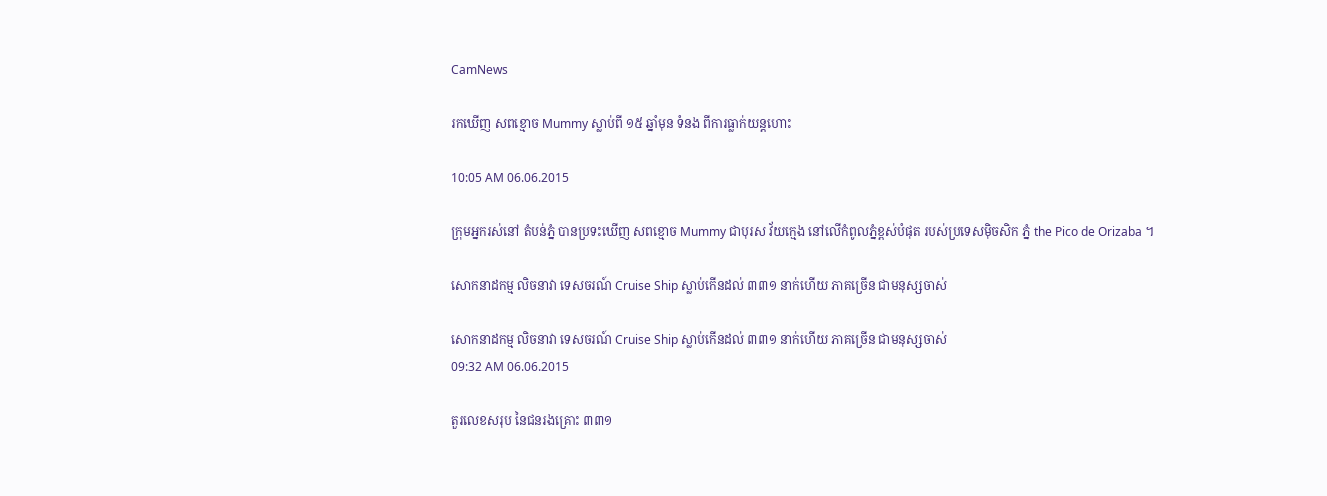CamNews

រកឃើញ សពខ្មោច Mummy ស្លាប់ពី ១៥ ឆ្នាំមុន ទំនង ពីការធ្លាក់យន្តហោះ

10:05 AM 06.06.2015

ក្រុមអ្នករស់នៅ តំបន់ភ្នំ បានប្រទះឃើញ សពខ្មោច Mummy ជាបុរស វ័យក្មេង នៅលើកំពូលភ្នំខ្ពស់បំផុត របស់ប្រទេសម៉ិចសិក ភ្នំ the Pico de Orizaba ។

សោកនាដកម្ម លិចនាវា ទេសចរណ៍ Cruise Ship ស្លាប់កើនដល់ ៣៣១ នាក់ហើយ ភាគច្រើន ជាមនុស្សចាស់

សោកនាដកម្ម លិចនាវា ទេសចរណ៍ Cruise Ship ស្លាប់កើនដល់ ៣៣១ នាក់ហើយ ភាគច្រើន ជាមនុស្សចាស់
09:32 AM 06.06.2015

តួរលេខសរុប នៃជនរងគ្រោះ ៣៣១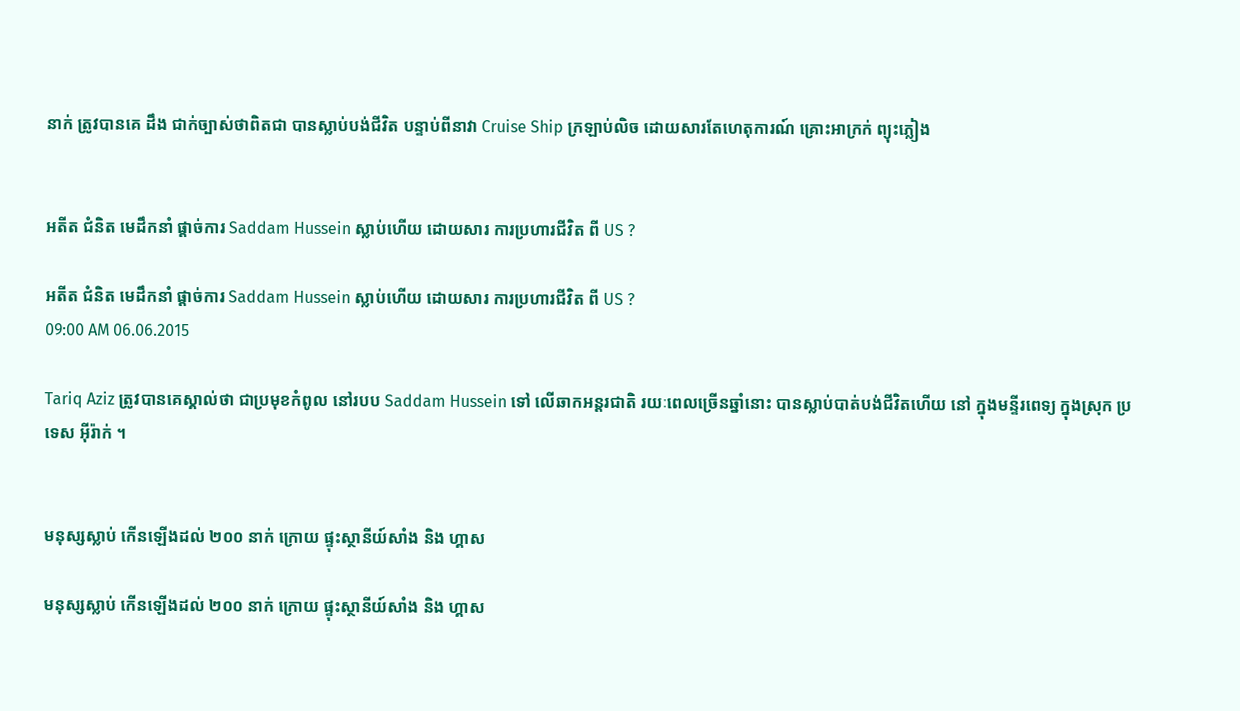នាក់ ត្រូវបានគេ ដឹង ជាក់ច្បាស់ថាពិតជា បានស្លាប់បង់ជីវិត បន្ទាប់ពីនាវា Cruise Ship ក្រឡាប់លិច ដោយសារតែហេតុការណ៍ គ្រោះអាក្រក់ ព្យុះភ្លៀង


អតីត ជំនិត មេដឹកនាំ ផ្តាច់ការ Saddam Hussein ស្លាប់ហើយ ដោយសារ ការប្រហារជីវិត ពី US ?

អតីត ជំនិត មេដឹកនាំ ផ្តាច់ការ Saddam Hussein ស្លាប់ហើយ ដោយសារ ការប្រហារជីវិត ពី US ?
09:00 AM 06.06.2015

Tariq Aziz ត្រូវបានគេស្គាល់ថា ជាប្រមុខកំពូល នៅរបប Saddam Hussein ទៅ លើឆាកអន្តរជាតិ រយៈពេលច្រើនឆ្នាំនោះ បានស្លាប់បាត់បង់ជីវិតហើយ នៅ ក្នុងមន្ទីរពេទ្យ ក្នុងស្រុក ប្រទេស អ៊ីរ៉ាក់ ។


មនុស្សស្លាប់ កើនឡើងដល់ ២០០ នាក់ ក្រោយ ផ្ទុះស្ថានីយ៍សាំង និង ហ្គាស

មនុស្សស្លាប់ កើនឡើងដល់ ២០០ នាក់ ក្រោយ ផ្ទុះស្ថានីយ៍សាំង និង ហ្គាស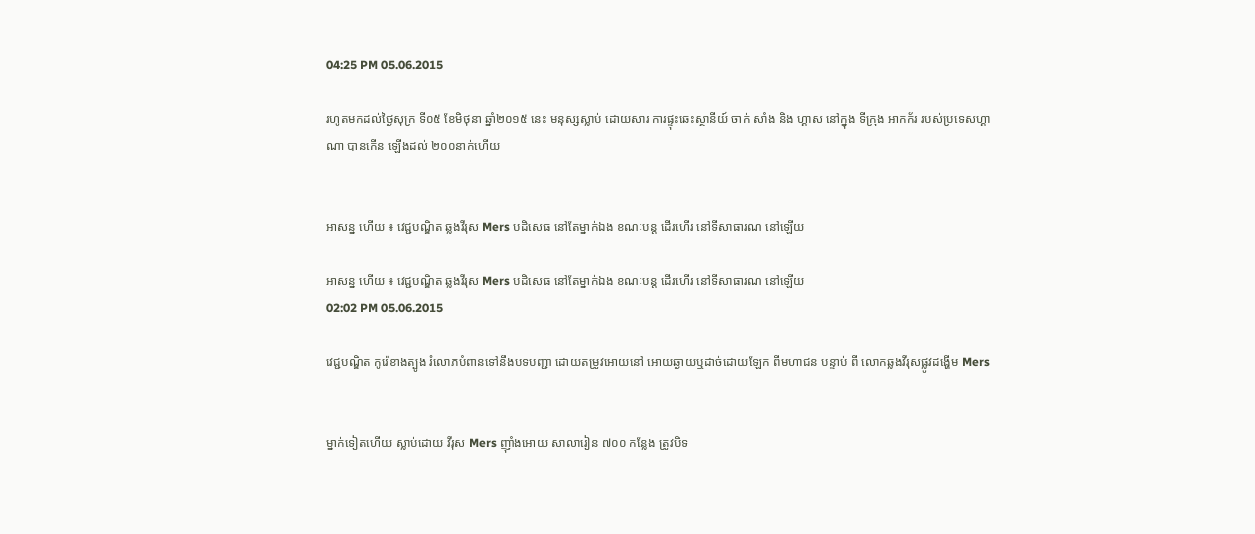04:25 PM 05.06.2015

រហូតមកដល់ថ្ងៃសុក្រ ទី០៥ ខែមិថុនា ឆ្នាំ២០១៥ នេះ មនុស្សស្លាប់ ដោយសារ ការផ្ទុះឆេះស្ថានីយ៍ ចាក់ សាំង និង ហ្គាស នៅក្នុង ទីក្រុង អាកក័រ របស់ប្រទេសហ្គាណា បានកើន ឡើងដល់ ២០០នាក់ហើយ


អាសន្ន ហើយ ៖ វេជ្ជបណ្ឌិត ឆ្លងវីរុស Mers បដិសេធ នៅតែម្នាក់ឯង ខណៈបន្ត ដើរហើរ នៅទីសាធារណ នៅឡើយ

អាសន្ន ហើយ ៖ វេជ្ជបណ្ឌិត ឆ្លងវីរុស Mers បដិសេធ នៅតែម្នាក់ឯង ខណៈបន្ត ដើរហើរ នៅទីសាធារណ នៅឡើយ
02:02 PM 05.06.2015

វេជ្ជបណ្ឌិត កូរ៉េខាងត្បូង រំលោភបំពានទៅនឹងបទបញ្ជា ដោយតម្រូវអោយនៅ អោយឆ្ងាយឬដាច់ដោយឡែក ពីមហាជន បន្ទាប់ ពី លោកឆ្លងវីរុសផ្លូវដង្ហើម Mers


ម្នាក់ទៀតហើយ ស្លាប់ដោយ វីរុស Mers ញ៉ាំងអោយ សាលារៀន ៧០០ កន្លែង ត្រូវបិទ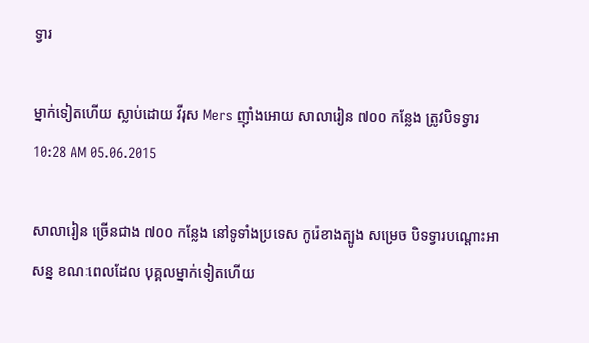ទ្វារ

ម្នាក់ទៀតហើយ ស្លាប់ដោយ វីរុស Mers ញ៉ាំងអោយ សាលារៀន ៧០០ កន្លែង ត្រូវបិទទ្វារ
10:28 AM 05.06.2015

សាលារៀន ច្រើនជាង ៧០០ កន្លែង នៅទូទាំងប្រទេស កូរ៉េខាងត្បូង សម្រេច បិទទ្វារបណ្តោះអាសន្ន ខណៈពេលដែល បុគ្គលម្នាក់ទៀតហើយ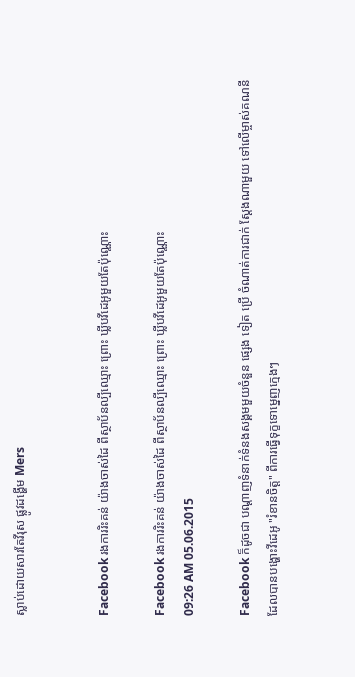ស្លាប់ដោយសារតែវីរុស ផ្លូវដង្ហើម Mers


Facebook រងការរិះគន់ យ៉ាងចាស់ដៃ ពីស្ថាប័នល្បីឈ្មោះ ព្រោះ ឃ្លីបវីដេអូមួយតែប៉ុណ្ណោះ

Facebook រងការរិះគន់ យ៉ាងចាស់ដៃ ពីស្ថាប័នល្បីឈ្មោះ ព្រោះ ឃ្លីបវីដេអូមួយតែប៉ុណ្ណោះ
09:26 AM 05.06.2015

Facebook ក៏ដូចជា បណ្តាញទំនាក់ទំនងសង្គមមួយចំនួន ផ្សេង ទៀត ប្រើ ចំណាត់ការជាក់ ស្តែងណាមួយ ទៅលើម្ចាស់គណនី ដែលបានបង្ហោះវីដេអូ "រំខានចិត្ត" ពីការធ្វើទុក្ខទោម្នេញក្មេងៗ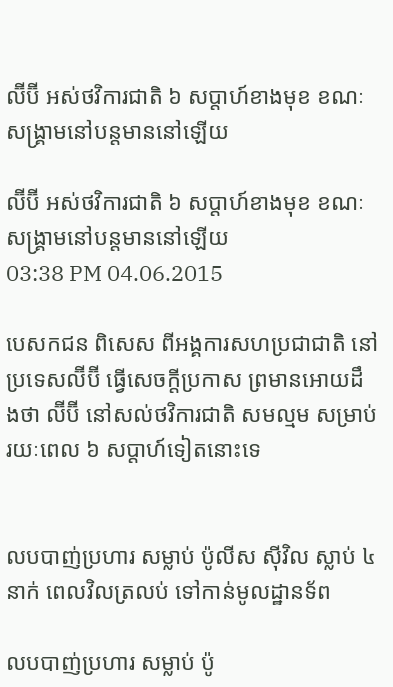ល៊ីប៊ី អស់ថវិការជាតិ ៦ សប្តាហ៍ខាងមុខ ខណៈ សង្គ្រាមនៅបន្តមាននៅឡើយ

ល៊ីប៊ី អស់ថវិការជាតិ ៦ សប្តាហ៍ខាងមុខ ខណៈ សង្គ្រាមនៅបន្តមាននៅឡើយ
03:38 PM 04.06.2015

បេសកជន ពិសេស ពីអង្គការសហប្រជាជាតិ នៅប្រទេសល៊ីប៊ី ធ្វើសេចក្តីប្រកាស ព្រមានអោយដឹងថា ល៊ីប៊ី នៅសល់ថវិការជាតិ សមល្មម សម្រាប់រយៈពេល ៦ សប្តាហ៍ទៀតនោះទេ


លបបាញ់ប្រហារ សម្លាប់ ប៉ូលីស ស៊ីវិល ស្លាប់ ៤ នាក់ ពេលវិលត្រលប់ ទៅកាន់មូលដ្ឋានទ័ព

លបបាញ់ប្រហារ សម្លាប់ ប៉ូ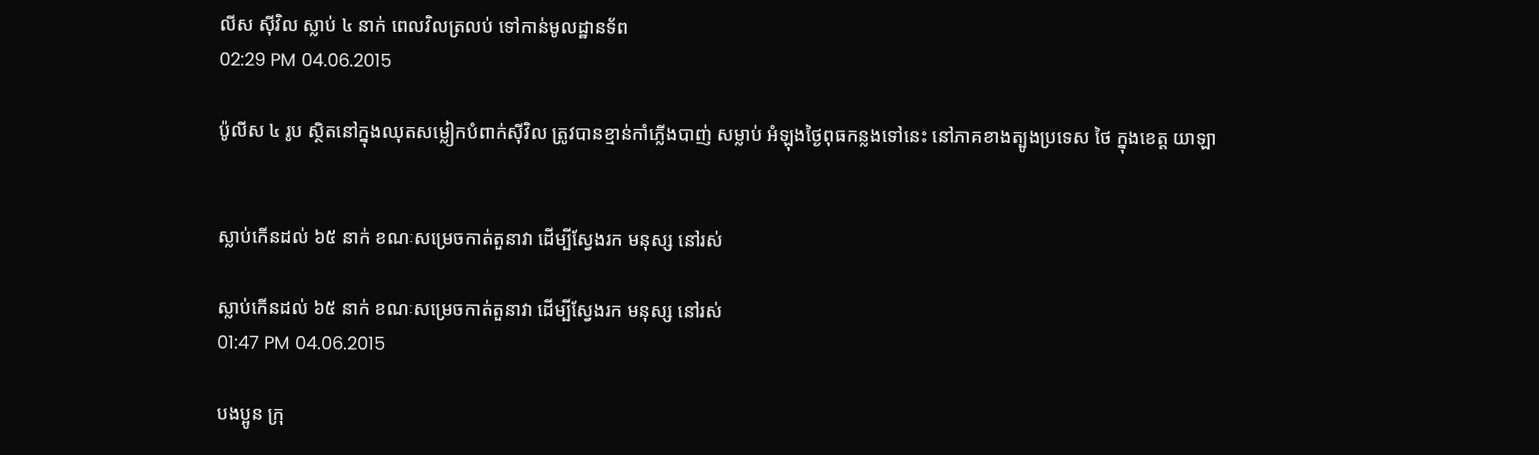លីស ស៊ីវិល ស្លាប់ ៤ នាក់ ពេលវិលត្រលប់ ទៅកាន់មូលដ្ឋានទ័ព
02:29 PM 04.06.2015

ប៉ូលីស ៤ រូប ស្ថិតនៅក្នុងឈុតសម្លៀកបំពាក់ស៊ីវិល ត្រូវបានខ្មាន់កាំភ្លើងបាញ់ សម្លាប់ អំឡុងថ្ងៃពុធកន្លងទៅនេះ នៅភាគខាងត្បូងប្រទេស ថៃ ក្នុងខេត្ត យាឡា


ស្លាប់កើនដល់ ៦៥ នាក់ ខណៈសម្រេចកាត់តួនាវា ដើម្បីស្វែងរក មនុស្ស នៅរស់

ស្លាប់កើនដល់ ៦៥ នាក់ ខណៈសម្រេចកាត់តួនាវា ដើម្បីស្វែងរក មនុស្ស នៅរស់
01:47 PM 04.06.2015

បងប្អូន ក្រុ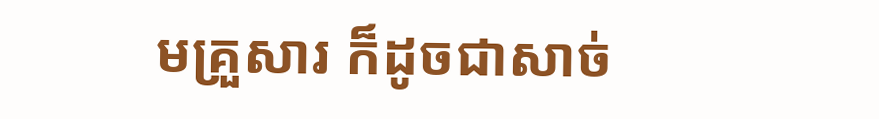មគ្រួសារ ក៏ដូចជាសាច់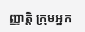ញ្ញាតិ្ត ក្រុមអ្នក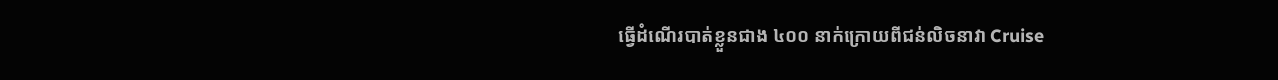ធ្វើដំណើរបាត់ខ្លួនជាង ៤០០ នាក់ក្រោយពីជន់លិចនាវា Cruise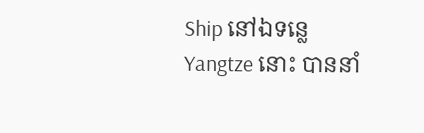Ship នៅឯទន្លេ Yangtze នោះ បាននាំ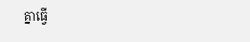គ្នាធ្វើ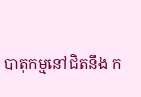បាតុកម្មនៅជិតនឹង ក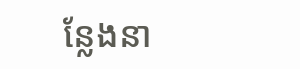ន្លែងនា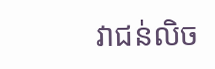វាជន់លិច